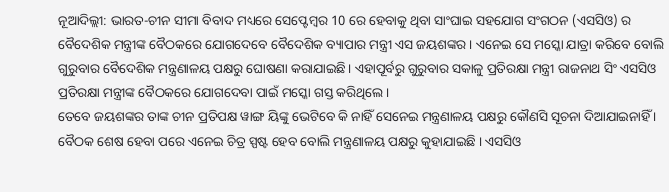ନୂଆଦିଲ୍ଲୀ: ଭାରତ-ଚୀନ ସୀମା ବିବାଦ ମଧ୍ୟରେ ସେପ୍ଟେମ୍ବର 10 ରେ ହେବାକୁ ଥିବା ସାଂଘାଇ ସହଯୋଗ ସଂଗଠନ (ଏସସିଓ) ର ବୈଦେଶିକ ମନ୍ତ୍ରୀଙ୍କ ବୈଠକରେ ଯୋଗଦେବେ ବୈଦେଶିକ ବ୍ୟାପାର ମନ୍ତ୍ରୀ ଏସ ଜୟଶଙ୍କର । ଏନେଇ ସେ ମସ୍କୋ ଯାତ୍ରା କରିବେ ବୋଲି ଗୁରୁବାର ବୈଦେଶିକ ମନ୍ତ୍ରଣାଳୟ ପକ୍ଷରୁ ଘୋଷଣା କରାଯାଇଛି। ଏହାପୂର୍ବରୁ ଗୁରୁବାର ସକାଳୁ ପ୍ରତିରକ୍ଷା ମନ୍ତ୍ରୀ ରାଜନାଥ ସିଂ ଏସସିଓ ପ୍ରତିରକ୍ଷା ମନ୍ତ୍ରୀଙ୍କ ବୈଠକରେ ଯୋଗଦେବା ପାଇଁ ମସ୍କୋ ଗସ୍ତ କରିଥିଲେ ।
ତେବେ ଜୟଶଙ୍କର ତାଙ୍କ ଚୀନ ପ୍ରତିପକ୍ଷ ୱାଙ୍ଗ ୟିଙ୍କୁ ଭେଟିବେ କି ନାହିଁ ସେନେଇ ମନ୍ତ୍ରଣାଳୟ ପକ୍ଷରୁ କୌଣସି ସୂଚନା ଦିଆଯାଇନାହିଁ । ବୈଠକ ଶେଷ ହେବା ପରେ ଏନେଇ ଚିତ୍ର ସ୍ପଷ୍ଟ ହେବ ବୋଲି ମନ୍ତ୍ରଣାଳୟ ପକ୍ଷରୁ କୁହାଯାଇଛି । ଏସସିଓ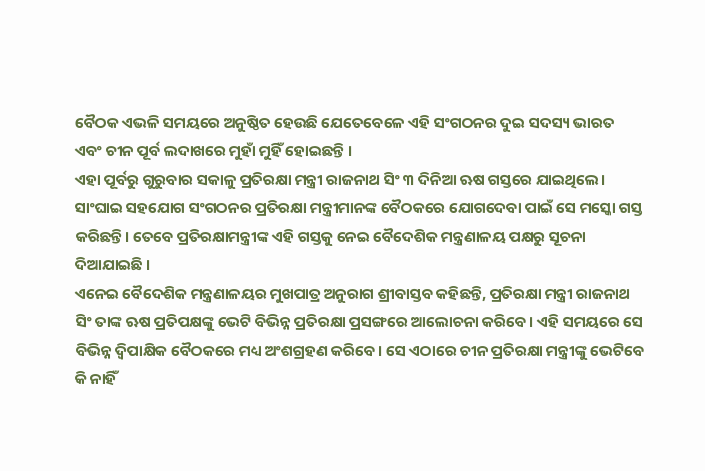ବୈଠକ ଏଭଳି ସମୟରେ ଅନୁଷ୍ଠିତ ହେଉଛି ଯେତେବେଳେ ଏହି ସଂଗଠନର ଦୁଇ ସଦସ୍ୟ ଭାରତ ଏବଂ ଚୀନ ପୂର୍ବ ଲଦାଖରେ ମୁହାଁ ମୁହିଁ ହୋଇଛନ୍ତି ।
ଏହା ପୂର୍ବରୁ ଗୁରୁବାର ସକାଳୁ ପ୍ରତିରକ୍ଷା ମନ୍ତ୍ରୀ ରାଜନାଥ ସିଂ ୩ ଦିନିଆ ଋଷ ଗସ୍ତରେ ଯାଇଥିଲେ। ସାଂଘାଇ ସହଯୋଗ ସଂଗଠନର ପ୍ରତିରକ୍ଷା ମନ୍ତ୍ରୀମାନଙ୍କ ବୈଠକରେ ଯୋଗଦେବା ପାଇଁ ସେ ମସ୍କୋ ଗସ୍ତ କରିଛନ୍ତି। ତେବେ ପ୍ରତିରକ୍ଷାମନ୍ତ୍ରୀଙ୍କ ଏହି ଗସ୍ତକୁ ନେଇ ବୈଦେଶିକ ମନ୍ତ୍ରଣାଳୟ ପକ୍ଷରୁ ସୂଚନା ଦିଆଯାଇଛି ।
ଏନେଇ ବୈଦେଶିକ ମନ୍ତ୍ରଣାଳୟର ମୁଖପାତ୍ର ଅନୁରାଗ ଶ୍ରୀବାସ୍ତବ କହିଛନ୍ତି, ପ୍ରତିରକ୍ଷା ମନ୍ତ୍ରୀ ରାଜନାଥ ସିଂ ତାଙ୍କ ଋଷ ପ୍ରତିପକ୍ଷଙ୍କୁ ଭେଟି ବିଭିନ୍ନ ପ୍ରତିରକ୍ଷା ପ୍ରସଙ୍ଗରେ ଆଲୋଚନା କରିବେ। ଏହି ସମୟରେ ସେ ବିଭିନ୍ନ ଦ୍ବିପାକ୍ଷିକ ବୈଠକରେ ମଧ୍ୟ ଅଂଶଗ୍ରହଣ କରିବେ। ସେ ଏଠାରେ ଚୀନ ପ୍ରତିରକ୍ଷା ମନ୍ତ୍ରୀଙ୍କୁ ଭେଟିବେ କି ନାହିଁ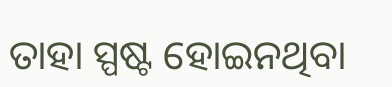ତାହା ସ୍ପଷ୍ଟ ହୋଇନଥିବା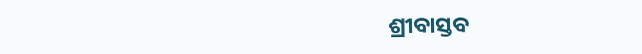ଶ୍ରୀବାସ୍ତବ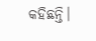କହିଛନ୍ତି।